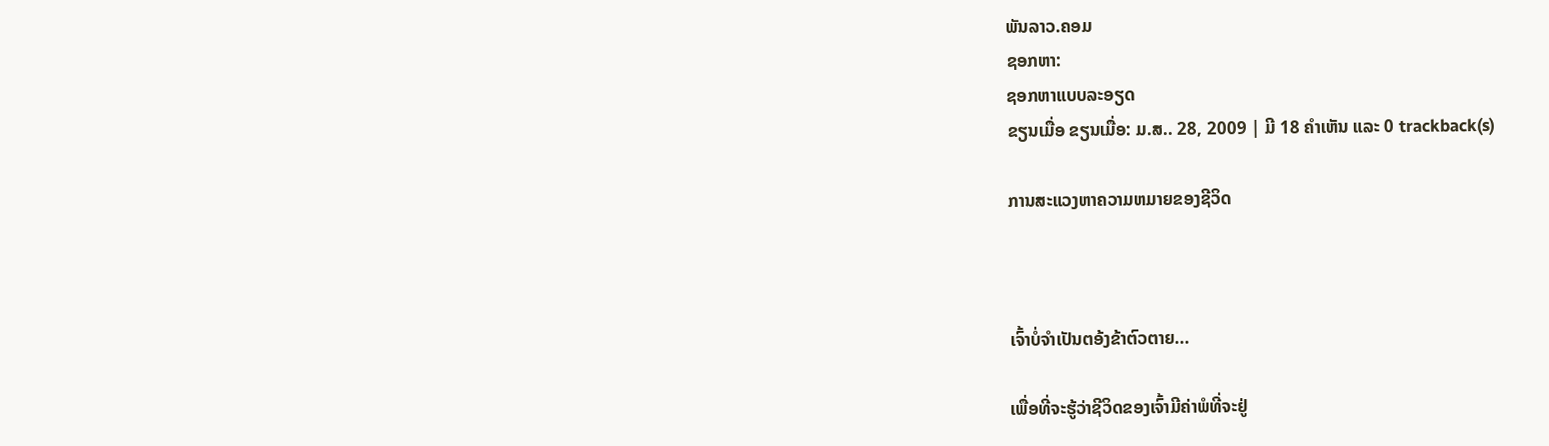ພັນລາວ.ຄອມ
ຊອກຫາ:
ຊອກຫາແບບລະອຽດ
ຂຽນເມື່ອ ຂຽນເມື່ອ: ມ.ສ.. 28, 2009 | ມີ 18 ຄຳເຫັນ ແລະ 0 trackback(s)

ການສະແວງຫາຄວາມຫມາຍຂອງຊີວິດ



ເຈົ້າບໍ່ຈຳເປັນຕອ້ງຂ້າຕົວຕາຍ...

ເພື່ອທີ່ຈະຮູ້ວ່າຊີວິດຂອງເຈົ້າມີຄ່າພໍທີ່ຈະຢູ່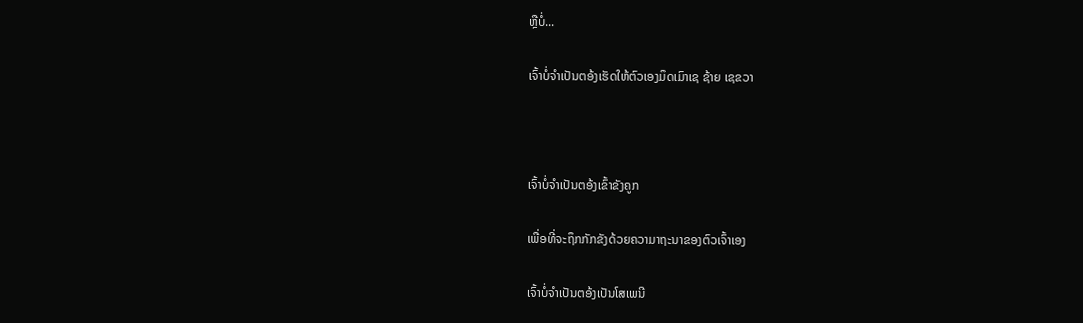ຫຼືບໍ່...

ເຈົ້າບໍ່ຈຳເປັນຕອ້ງເຮັດໃຫ້ຕົວເອງມຶດເມົາເຊ ຊ້າຍ ເຊຂວາ



ເຈົ້າບໍ່ຈຳເປັນຕອ້ງເຂົ້າຂັງຄູກ

ເພື່ອທີ່ຈະຖຶກກັກຂັງດ້ວຍຄວາມາຖະນາຂອງຕົວເຈົ້າເອງ

ເຈົ້າບໍ່ຈຳເປັນຕອ້ງເປັນໂສເພນີ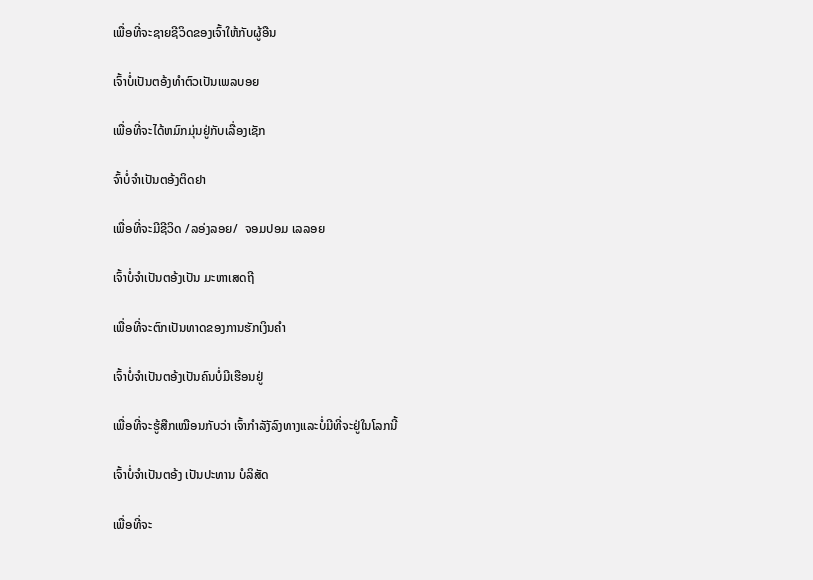ເພື່ອທີ່ຈະຊາຍຊີວິດຂອງເຈົ້າໃຫ້ກັບຜູ້ອືນ

ເຈົ້າບໍ່ເປັນຕອ້ງທຳຕົວເປັນເພລບອຍ

ເພື່ອທີ່ຈະໄດ້ຫມົກມຸ່ນຢູ່ກັບເລື່ອງເຊັກ

ຈົ້າບໍ່ຈຳເປັນຕອ້ງຕິດຢາ

ເພື່ອທີ່ຈະມີຊີວິດ /ລອ່ງລອຍ/  ຈອມປອມ ເລລອຍ

ເຈົ້າບໍ່ຈຳເປັນຕອ້ງເປັນ ມະຫາເສດຖີ

ເພື່ອທີ່ຈະຕົກເປັນທາດຂອງການຮັກເງິນຄຳ

ເຈົ້າບໍ່ຈຳເປັນຕອ້ງເປັນຄົນບໍ່ມີເຮືອນຢູ່

ເພື່ອທີ່ຈະຮູ້ສືກເໝືອນກັບວ່າ ເຈົ້າກຳລັງັລົງທາງແລະບໍ່ມີທີ່ຈະຢູ່ໃນໂລກນີ້

ເຈົ້າບໍ່ຈຳເປັນຕອ້ງ ເປັນປະທານ ບໍລິສັດ

ເພື່ອທີ່ຈະ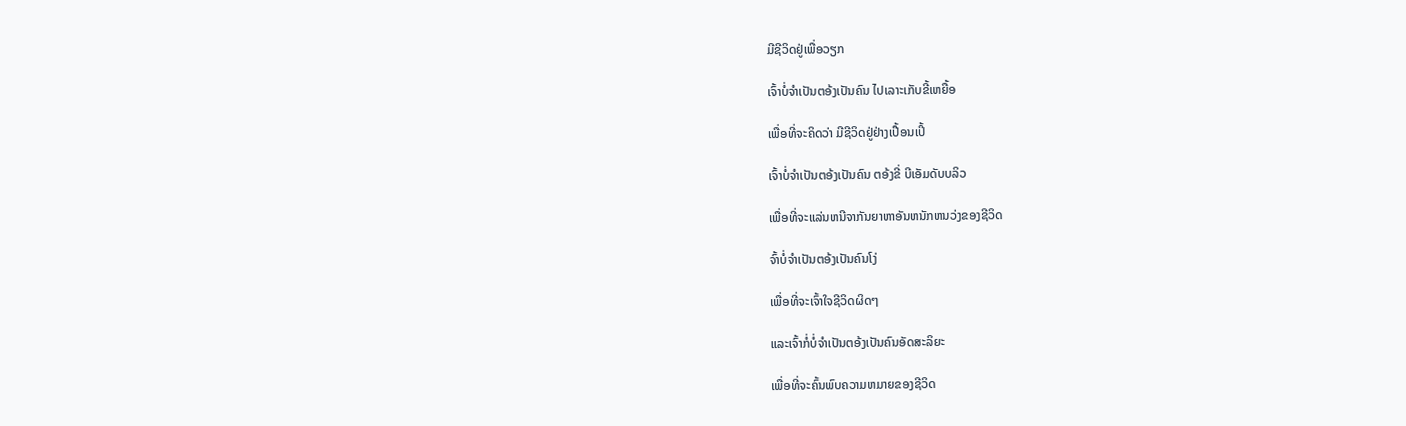ມີຊີວິດຢູ່ເພື່ອວຽກ

ເຈົ້າບໍ່ຈຳເປັນຕອ້ງເປັນຄົນ ໄປເລາະເກັບຂີ້ເຫຍື້ອ

ເພື່ອທີ່ຈະຄິດວ່າ ມີຊີວິດຢູ່ຢ່າງເປື້ອນເປິ້

ເຈົ້າບໍ່ຈຳເປັນຕອ້ງເປັນຄົນ ຕອ້ງຂີ່ ບີເອັມດັບບລິວ

ເພື່ອທີ່ຈະແລ່ນຫນີຈາກັນຍາຫາອັນຫນັກຫນວ່ງຂອງຊີວິດ

ຈົ້າບໍ່ຈຳເປັນຕອ້ງເປັນຄົນໂງ່

ເພື່ອທີ່ຈະເຈົ້າໃຈຊີວິດຜິດໆ

ແລະເຈົ້າກໍ່ບໍ່ຈຳເປັນຕອ້ງເປັນຄົນອັດສະລິຍະ

ເພື່ອທີ່ຈະຄົ້ນພົບຄວາມຫມາຍຂອງຊີວິດ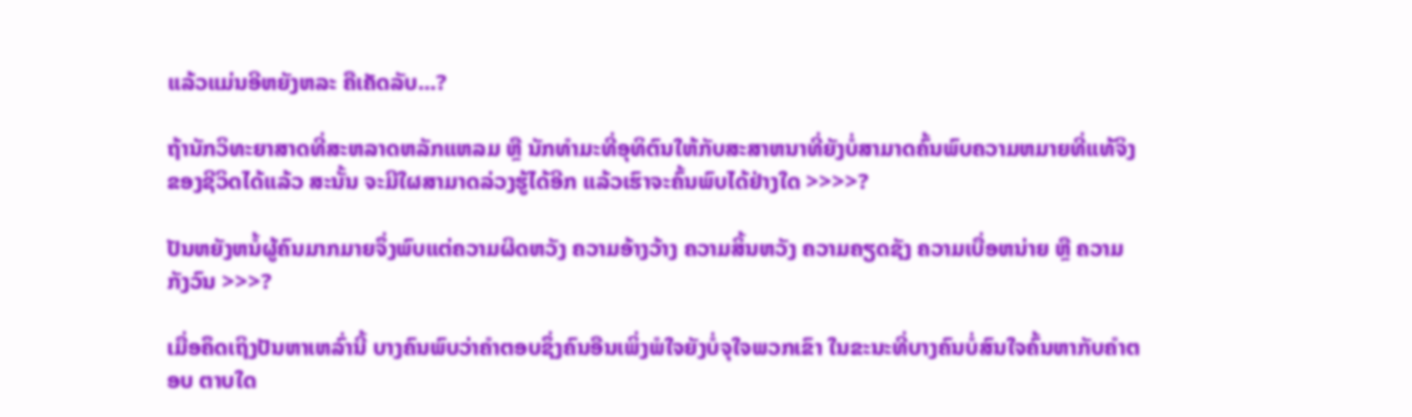ແລ້ວແມ່ນອີຫຍັງຫລະ ຄືເຄັດລັບ...?

ຖ້ານັກວິທະຍາສາດທີ່ສະຫລາດຫລັກແຫລມ ຫຼື ນັກທຳມະທີ່ອຸທິຕົນໃຫ້ກັບສະສາຫນາທີ່ຍັງບໍ່ສາມາດຄົ້ນພົບຄວາມຫມາຍທີ່ແທ້ຈິງຂອງຊີວິດໄດ້ແລ້ວ ສະນັ້ນ ຈະມີໃຜສາມາດລ່ວງຮູ້ໄດ້ອີກ ແລ້ວເຮົາຈະຄົ້ນພົບໄດ້ຢ່າງໃດ >>>>?

ປັນຫຍັງຫນໍ້ຜູ້ຄົນມາກມາຍຈຶ່ງພົບແຕ່ຄວາມຜິດຫວັງ ຄວາມອ້າງວ້າງ ຄວາມສິ້ນຫວັງ ຄວາມຄຽດຊັງ ຄວາມເບື່ອຫນ່າຍ ຫຼື ຄວາມກັງວົນ >>>?

ເມື່ອຄຶດເຖິງປັນຫາເຫລົ່ານີ້ ບາງຄົນພົບວ່າຄຳຕອບຊຶ່ງຄົນອືນເພິ່ງພໍໃຈຍັງບໍ່ຈຸໃຈພວກເຂົາ ໃນຂະນະທີ່ບາງຄົນບໍ່ສົນໃຈຄົ້ນຫາກັບຄຳຕອບ ຕາບໃດ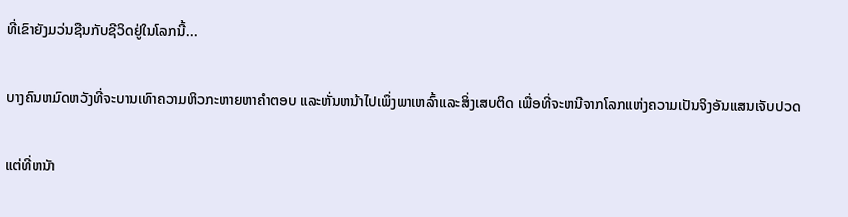ທີ່ເຂົາຍັງມວ່ນຊືນກັບຊີວິດຢູ່ໃນໂລກນີ້...

ບາງຄົນຫມົດຫວັງທີ່ຈະບານເທົາຄວາມຫິວກະຫາຍຫາຄຳຕອບ ແລະຫັ່ນຫນ້າໄປເພຶ່ງພາເຫລົ້າແລະສິ່ງເສບຕິດ ເພື່ອທີ່ຈະຫນີຈາກໂລກແຫ່ງຄວາມເປັນຈິງອັນແສນເຈັບປວດ

ແຕ່ທີ່ຫນັາ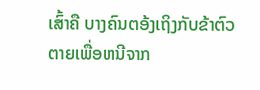ເສົ້າຄື ບາງຄົນຕອ້ງເຖິງກັບຂ້າຕົວຕາຍເພື່ອຫນີຈາກ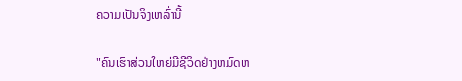ຄວາມເປັນຈິງເຫລົ່ານີ້

"ຄົນເຮົາສ່ວນໃຫຍ່ມີຊີວິດຢ່າງຫມົດຫ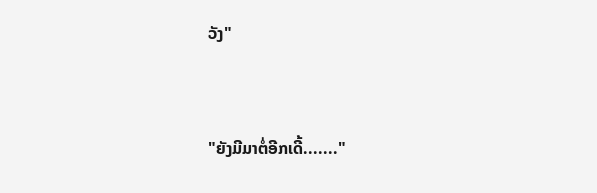ວັງ"



"ຍັງມີມາຕໍ່ອີກເດີ້......."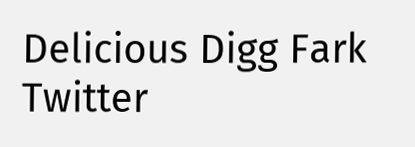Delicious Digg Fark Twitter